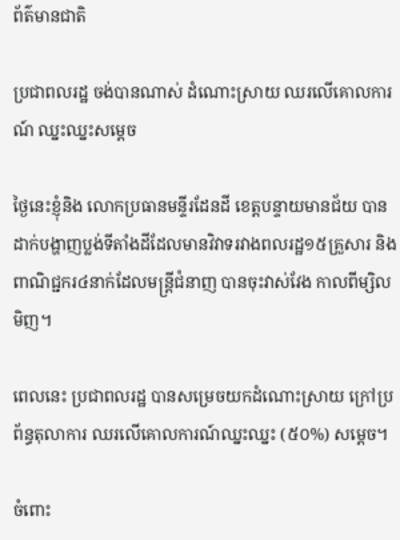ព័ត៌មានជាតិ

ប្រជាពលរដ្ឋ ចង់បានណាស់ ដំណោះស្រាយ ឈរលើគោលការណ៍ ឈ្នះឈ្នះសម្តេច

ថ្ងៃនេះខ្ញុំនិង លោកប្រធានមន្ទីរដែនដី ខេត្តបន្ទាយមានជ័យ បានដាក់បង្ហាញប្លង់ទីតាំងដីដែលមានវិវាទរវាងពលរដ្ឋ១៥គ្រួសារ និងពាណិជ្ជករ៤នាក់ដែលមន្រ្តីជំនាញ បានចុះវាស់វែង កាលពីម្សិលមិញ។

ពេលនេះ ប្រជាពលរដ្ឋ បានសម្រេចយកដំណោះស្រាយ ក្រៅប្រព័ន្ធតុលាការ ឈរលើគោលការណ៍ឈ្នះឈ្នះ (៥០%) សម្តេច។

ចំពោះ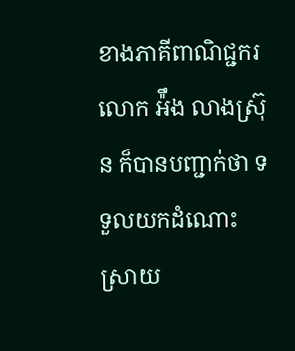ខាងភាគីពាណិជ្ជករ លោក អ៉ឹង លាងស្រ៊ុន ក៏បានបញ្ជាក់ថា ទទួលយកដំណោះស្រាយ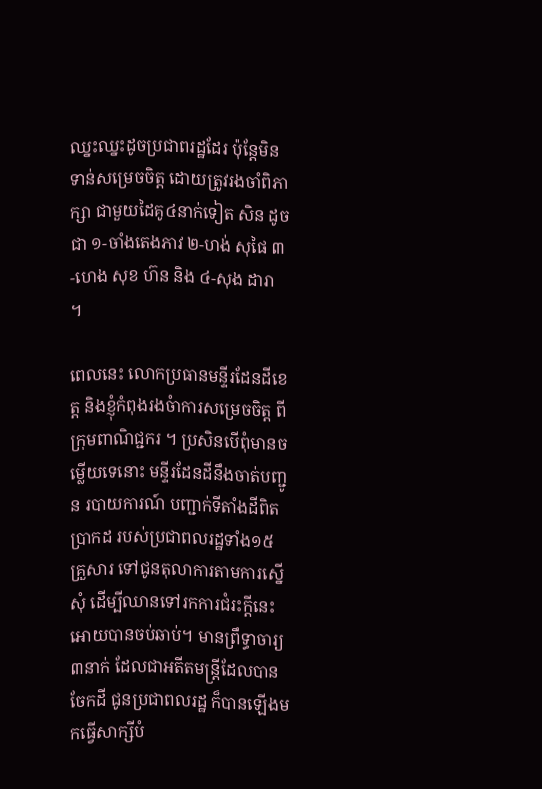ឈ្នះឈ្នះដូចប្រជាពរដ្ឋដែរ ប៉ុន្តែមិនទាន់សម្រេចចិត្ត ដោយត្រូវរងចាំពិភាក្សា ជាមួយដៃគូ៤នាក់ទៀត សិន ដូចជា ១-ចាំងតេងភាវ ២-ហង់ សុផៃ ៣-ហេង សុខ ហ៊ន និង ៤-សុង ដារា ។

ពេលនេះ លោកប្រធានមន្ទីរដែនដីខេត្ត និងខ្ញុំកំពុងរងចំាការសម្រេចចិត្ត ពីក្រុមពាណិជ្ជករ ។ ប្រសិនបើពុំមានចម្លើយទេនោះ មន្ទីរដែនដីនឹងចាត់បញ្ជូន របាយការណ៍ បញ្ជាក់ទីតាំងដីពិតប្រាកដ របស់ប្រជាពលរដ្ឋទាំង១៥គ្រួសារ ទៅជូនតុលាការតាមការស្នើសុំ ដើម្បីឈានទៅរកការជំរះក្តីនេះ អោយបានចប់ឆាប់។ មានព្រឹទ្ធាចារ្យ៣នាក់ ដែលជាអតីតមន្រ្តីដែលបានចែកដី ជូនប្រជាពលរដ្ឋ ក៏បានឡើងមកធ្វើសាក្សីបំ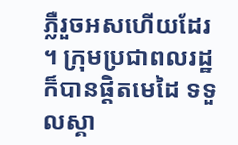ភ្លឺរួចអសហើយដែរ ។ ក្រុមប្រជាពលរដ្ឋ ក៏បានផ្តិតមេដៃ ទទួលស្គា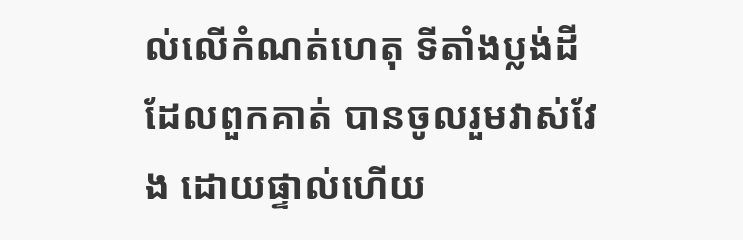ល់លើកំណត់ហេតុ ទីតាំងប្លង់ដីដែលពួកគាត់ បានចូលរួមវាស់វែង ដោយផ្ទាល់ហើយ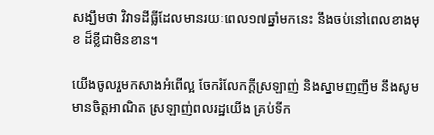សង្ឃឹមថា វិវាទដីធ្លីដែលមានរយៈពេល១៧ឆ្នាំមកនេះ នឹងចប់នៅពេលខាងមុខ ដ៏ខ្លីជាមិនខាន។

យើងចូលរួមកសាងអំពើល្អ ចែករំលែកក្តីស្រឡាញ់ និងស្នាមញញឹម នឹងសូមមានចិត្តអាណិត ស្រឡាញ់ពលរដ្ឋយើង គ្រប់ទីក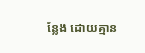ន្លែង ដោយគ្មាន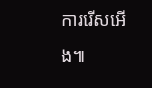ការរើសអើង៕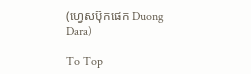(ហ្វេសប៊ុកផេក Duong Dara)

To Top